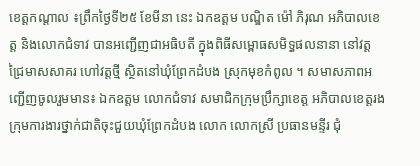ខេត្តកណ្តាល ៖ព្រឹកថ្ងៃទី២៥ ខែមីនា នេះ ឯកឧត្តម បណ្ឌិត ម៉ៅ ភិរុណ អភិបាលខេត្ត និងលោកជំទាវ បានអញ្ជើញជាអធិបតី ក្នុងពិធីសម្ពោធសមិទ្ធផលនានា នៅវត្តជ្រៃមាសសាគរ ហៅវត្តថ្មី ស្ថិតនៅឃុំព្រែកដំបង ស្រុកមុខកំពូល ។ សមាសភាពអញ្ជើញចូលរួមមាន៖ ឯកឧត្តម លោកជំទាវ សមាជិកក្រុមប្រឹក្សាខេត្ត អភិបាលខេត្តរង ក្រុមការងារថ្នាក់ជាតិចុះជួយឃុំព្រែកដំបង លោក លោកស្រី ប្រធានមន្ទីរ ជុំ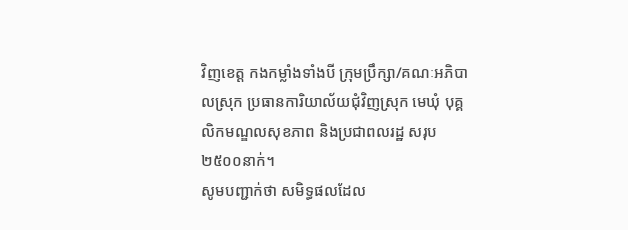វិញខេត្ត កងកម្លាំងទាំងបី ក្រុមប្រឹក្សា/គណៈអភិបាលស្រុក ប្រធានការិយាល័យជុំវិញស្រុក មេឃុំ បុគ្គលិកមណ្ឌលសុខភាព និងប្រជាពលរដ្ឋ សរុប ២៥០០នាក់។
សូមបញ្ជាក់ថា សមិទ្ធផលដែល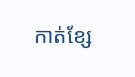កាត់ខ្សែ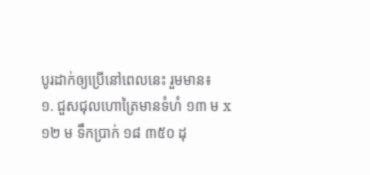បូរដាក់ឲ្យប្រើនៅពេលនេះ រួមមាន៖
១. ជួសជុលហោត្រៃមានទំហំ ១៣ ម x ១២ ម ទឹកប្រាក់ ១៨ ៣៥០ ដុ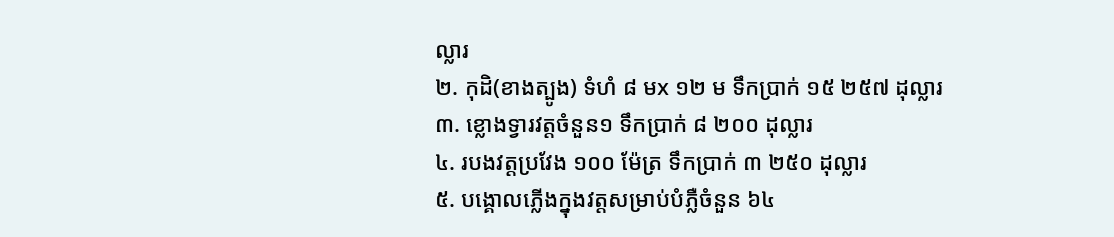ល្លារ
២. កុដិ(ខាងត្បូង) ទំហំ ៨ មx ១២ ម ទឹកប្រាក់ ១៥ ២៥៧ ដុល្លារ
៣. ខ្លោងទ្វារវត្តចំនួន១ ទឹកប្រាក់ ៨ ២០០ ដុល្លារ
៤. របងវត្តប្រវែង ១០០ ម៉ែត្រ ទឹកប្រាក់ ៣ ២៥០ ដុល្លារ
៥. បង្គោលភ្លើងក្នុងវត្តសម្រាប់បំភ្លឺចំនួន ៦៤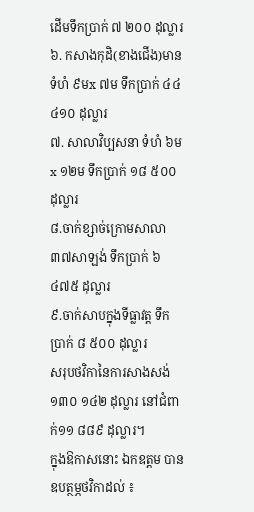ដើមទឹកប្រាក់ ៧ ២០០ ដុល្លារ
៦. កសាងកុដិ(ខាងជើង)មានទំហំ ៩មx ៧ម ទឹកប្រាក់ ៤៤ ៤១០ ដុល្លារ
៧. សាលាវិប្បសនា ទំហំ ៦មx ១២ម ទឹកប្រាក់ ១៨ ៥០០ ដុល្លារ
៨.ចាក់ខ្សាច់ក្រោមសាលា ៣៧សាឡង់ ទឹកប្រាក់ ៦ ៤៧៥ ដុល្លារ
៩.ចាក់សាបក្នុងទីធ្លាវត្ត ទឹកប្រាក់ ៨ ៥០០ ដុល្លារ
សរុបថវិកានៃការសាងសង់១៣០ ១៤២ ដុល្លារ នៅជំពាក់១១ ៨៨៩ ដុល្លារ។
ក្នុងឱកាសនោះ ឯកឧត្តម បានឧបត្ថម្ភថវិកាដល់ ៖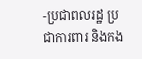-ប្រជាពលរដ្ឋ ប្រជាការពារ និងកង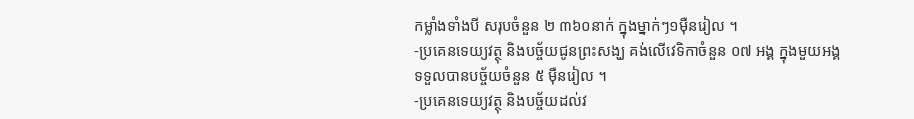កម្លាំងទាំងបី សរុបចំនួន ២ ៣៦០នាក់ ក្នុងម្នាក់ៗ១ម៉ឺនរៀល ។
-ប្រគេនទេយ្យវត្ថុ និងបច្ច័យជូនព្រះសង្ឃ គង់លើវេទិកាចំនួន ០៧ អង្គ ក្នុងមួយអង្គទទួលបានបច្ច័យចំនួន ៥ ម៉ឺនរៀល ។
-ប្រគេនទេយ្យវត្ថុ និងបច្ច័យដល់វ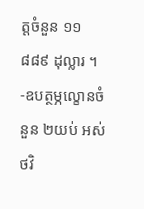ត្តចំនួន ១១ ៨៨៩ ដុល្លារ ។
-ឧបត្ថម្ភល្ខោនចំនួន ២យប់ អស់ថវិ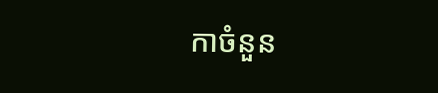កាចំនួន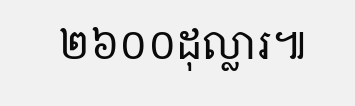២៦០០ដុល្លារ៕